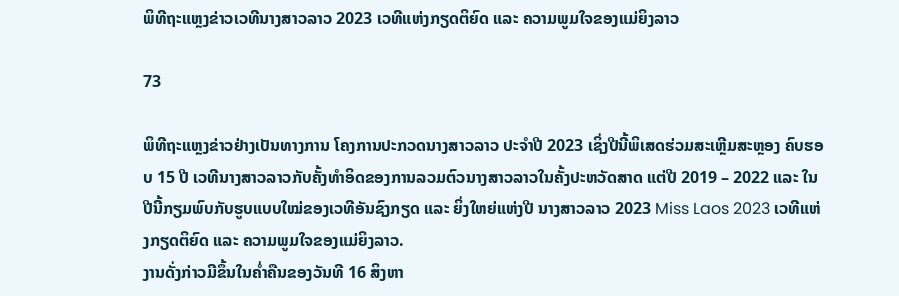ພິທີຖະແຫຼງຂ່າວເວທີນາງສາວລາວ 2023 ເວທີແຫ່ງກຽດຕິຍົດ ແລະ ຄວາມພູມໃຈຂອງແມ່ຍິງລາວ

73

ພິທີຖະແຫຼງຂ່າວຢ່າງເປັນທາງການ ໂຄງການປະກວດນາງສາວລາວ ປະຈໍາປີ 2023 ເຊິ່ງປີນີ້ພິເສດຮ່ວມສະເຫຼີມສະຫຼອງ ຄົບຮອບ 15 ປີ ເວທີນາງສາວລາວກັບຄັ້ງທໍາອິດຂອງການລວມຕົວນາງສາວລາວໃນຄັ້ງປະຫວັດສາດ ແຕ່ປີ 2019 – 2022 ແລະ ໃນປີນີ້ກຽມພົບກັບຮູບແບບໃໝ່ຂອງເວທີອັນຊົງກຽດ ແລະ ຍິ່ງໃຫຍ່ແຫ່ງປີ ນາງສາວລາວ 2023 Miss Laos 2023 ເວທີແຫ່ງກຽດຕິຍົດ ແລະ ຄວາມພູມໃຈຂອງແມ່ຍິງລາວ.
ງານດັ່ງກ່າວມີຂຶ້ນໃນຄໍ່າຄືນຂອງວັນທີ 16 ສິງຫາ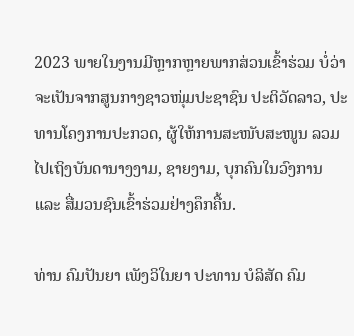2023 ພາຍໃນງານມີຫຼາກຫຼາຍພາກສ່ວນເຂົ້າຮ່ວມ ບໍ່ວ່າຈະເປັນຈາກສູນກາງຊາວໜຸ່ມປະຊາຊົນ ປະຕິວັດລາວ, ປະທານໂຄງການປະກວດ, ຜູ້ໃຫ້ການສະໜັບສະໜູນ ລວມໄປເຖິງບັນດານາງງາມ, ຊາຍງາມ, ບຸກຄົນໃນວົງການ ແລະ ສື່ມວນຊົນເຂົ້າຮ່ວມຢ່າງຄຶກຄື້ນ.

ທ່ານ ຄົມປັນຍາ ເພັງວິໃນຍາ ປະທານ ບໍລິສັດ ຄົມ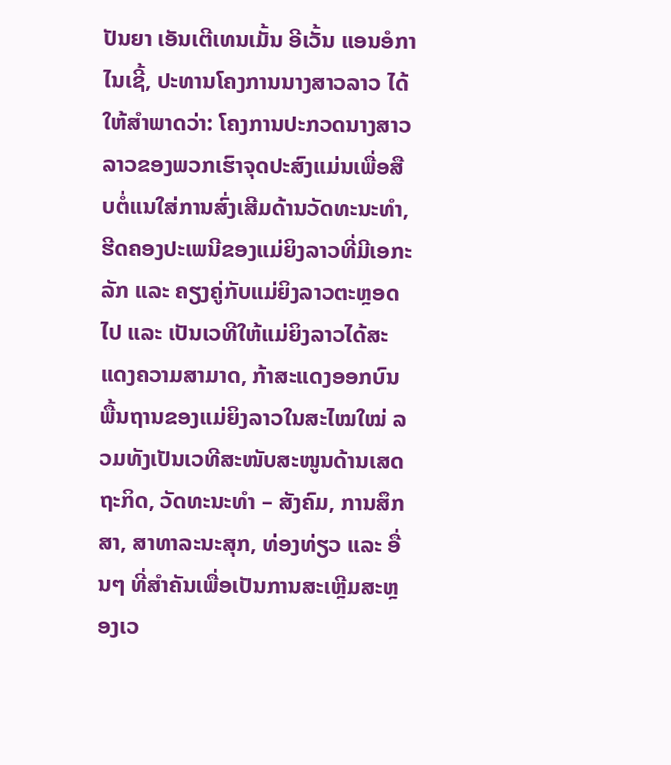ປັນຍາ ເອັນເຕີເທນເມັ້ນ ອີເວັ້ນ ແອນອໍກາໄນເຊີ້, ປະທານໂຄງການນາງສາວລາວ ໄດ້ໃຫ້ສໍາພາດວ່າ: ໂຄງການປະກວດນາງສາວລາວຂອງພວກເຮົາຈຸດປະສົງແມ່ນເພື່ອສືບຕໍ່ແນໃສ່ການສົ່ງເສີມດ້ານວັດທະນະທໍາ, ຮີດຄອງປະເພນີຂອງແມ່ຍິງລາວທີ່ມີເອກະລັກ ແລະ ຄຽງຄູ່ກັບແມ່ຍິງລາວຕະຫຼອດໄປ ແລະ ເປັນເວທີໃຫ້ແມ່ຍິງລາວໄດ້ສະແດງຄວາມສາມາດ, ກ້າສະແດງອອກບົນພື້ນຖານຂອງແມ່ຍິງລາວໃນສະໄໝໃໝ່ ລວມທັງເປັນເວທີສະໜັບສະໜູນດ້ານເສດຖະກິດ, ວັດທະນະທໍາ – ສັງຄົມ, ການສຶກສາ, ສາທາລະນະສຸກ, ທ່ອງທ່ຽວ ແລະ ອື່ນໆ ທີ່ສໍາຄັນເພື່ອເປັນການສະເຫຼີມສະຫຼອງເວ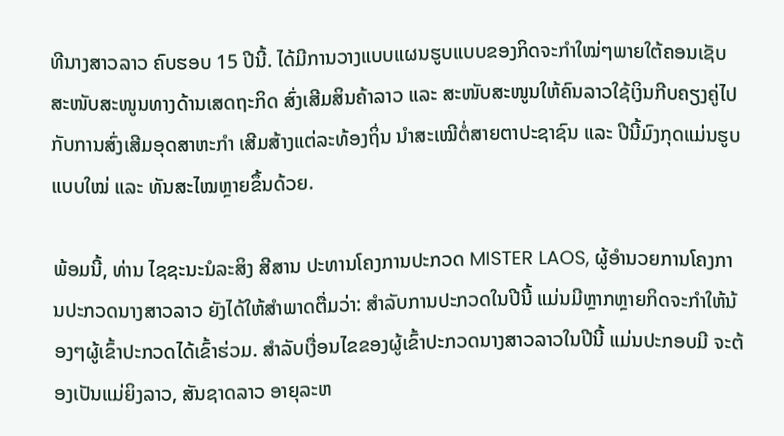ທີນາງສາວລາວ ຄົບຮອບ 15 ປີນີ້. ໄດ້ມີການວາງແບບແຜນຮູບແບບຂອງກິດຈະກໍາໃໝ່ໆພາຍໃຕ້ຄອນເຊັບ ສະໜັບສະໜູນທາງດ້ານເສດຖະກິດ ສົ່ງເສີມສິນຄ້າລາວ ແລະ ສະໜັບສະໜູນໃຫ້ຄົນລາວໃຊ້ເງິນກີບຄຽງຄູ່ໄປກັບການສົ່ງເສີມອຸດສາຫະກໍາ ເສີມສ້າງແຕ່ລະທ້ອງຖິ່ນ ນໍາສະເໝີຕໍ່ສາຍຕາປະຊາຊົນ ແລະ ປີນີ້ມົງກຸດແມ່ນຮູບແບບໃໝ່ ແລະ ທັນສະໄໝຫຼາຍຂຶ້ນດ້ວຍ.

ພ້ອມນີ້, ທ່ານ ໄຊຊະນະນໍລະສິງ ສີສານ ປະທານໂຄງການປະກວດ MISTER LAOS, ຜູ້ອໍານວຍການໂຄງການປະກວດນາງສາວລາວ ຍັງໄດ້ໃຫ້ສໍາພາດຕື່ມວ່າ: ສໍາລັບການປະກວດໃນປີນີ້ ແມ່ນມີຫຼາກຫຼາຍກິດຈະກໍາໃຫ້ນ້ອງໆຜູ້ເຂົ້າປະກວດໄດ້ເຂົ້າຮ່ວມ. ສໍາລັບເງື່ອນໄຂຂອງຜູ້ເຂົ້າປະກວດນາງສາວລາວໃນປີນີ້ ແມ່ນປະກອບມີ ຈະຕ້ອງເປັນແມ່ຍິງລາວ, ສັນຊາດລາວ ອາຍຸລະຫ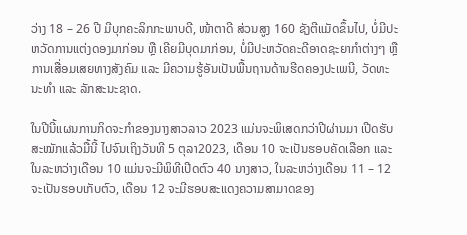ວ່າງ 18 – 26 ປີ ມີບຸກຄະລິກກະພາບດີ, ໜ້າຕາດີ ສ່ວນສູງ 160 ຊັງຕີແມັດຂຶ້ນໄປ, ບໍ່ມີປະຫວັດການແຕ່ງດອງມາກ່ອນ ຫຼື ເຄີຍມີບຸດມາກ່ອນ, ບໍ່ມີປະຫວັດຄະດີອາດຊະຍາກໍາຕ່າງໆ ຫຼື ການເສື່ອມເສຍທາງສັງຄົມ ແລະ ມີຄວາມຮູ້ອັນເປັນພື້ນຖານດ້ານຮີດຄອງປະເພນີ, ວັດທະນະທໍາ ແລະ ລັກສະນະຊາດ.

ໃນປີນີ້ແຜນການກິດຈະກໍາຂອງນາງສາວລາວ 2023 ແມ່ນຈະພິເສດກວ່າປີຜ່ານມາ ເປີດຮັບສະໝັກແລ້ວມື້ນີ້ ໄປຈົນເຖິງວັນທີ 5 ຕຸລາ2023, ເດືອນ 10 ຈະເປັນຮອບຄັດເລືອກ ແລະ ໃນລະຫວ່າງເດືອນ 10 ແມ່ນຈະມີພິທີເປີດຕົວ 40 ນາງສາວ, ໃນລະຫວ່າງເດືອນ 11 – 12 ຈະເປັນຮອບເກັບຕົວ, ເດືອນ 12 ຈະມີຮອບສະແດງຄວາມສາມາດຂອງ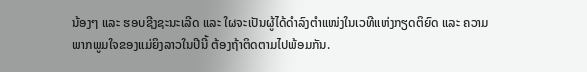ນ້ອງໆ ແລະ ຮອບຊີງຊະນະເລີດ ແລະ ໃຜຈະເປັນຜູ້ໄດ້ດໍາລົງຕໍາແໜ່ງໃນເວທີແຫ່ງກຽດຕິຍົດ ແລະ ຄວາມພາກພູມໃຈຂອງແມ່ຍິງລາວໃນປີນີ້ ຕ້ອງຖ້າຕິດຕາມໄປພ້ອມກັນ.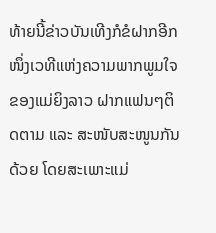ທ້າຍນີ້ຂ່າວບັນເທີງກໍຂໍຝາກອີກໜຶ່ງເວທີແຫ່ງຄວາມພາກພູມໃຈຂອງແມ່ຍິງລາວ ຝາກແຟນໆຕິດຕາມ ແລະ ສະໜັບສະໜູນກັນດ້ວຍ ໂດຍສະເພາະແມ່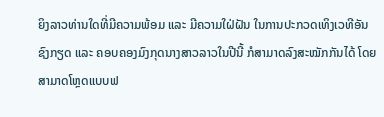ຍິງລາວທ່ານໃດທີ່ມີຄວາມພ້ອມ ແລະ ມີຄວາມໃຝ່ຝັນ ໃນການປະກວດເທິງເວທີອັນຊົງກຽດ ແລະ ຄອບຄອງມົງກຸດນາງສາວລາວໃນປີນີ້ ກໍສາມາດລົງສະໝັກກັນໄດ້ ໂດຍສາມາດໂຫຼດແບບຟ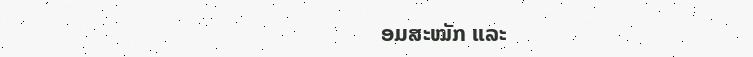ອມສະໝັກ ແລະ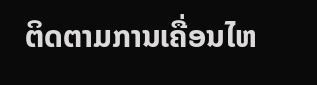ຕິດຕາມການເຄື່ອນໄຫ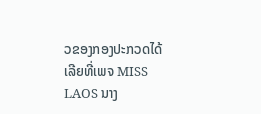ວຂອງກອງປະກວດໄດ້ເລີຍທີ່ເພຈ MISS LAOS ນາງ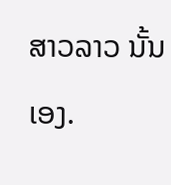ສາວລາວ ນັ້ນເອງ.